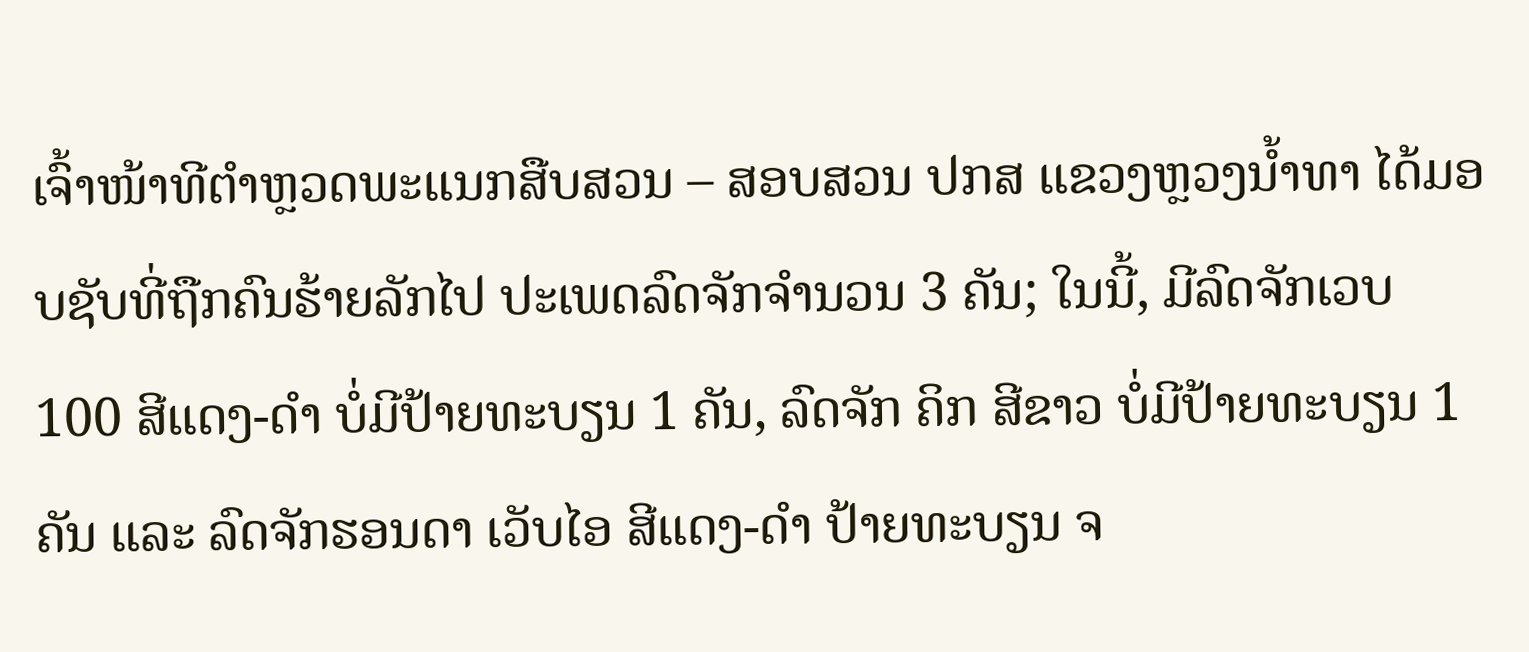ເຈົ້າໜ້າທີຕໍາຫຼວດພະແນກສືບສວນ – ສອບສວນ ປກສ ແຂວງຫຼວງນໍ້າທາ ໄດ້ມອບຊັບທີ່ຖືກຄົນຮ້າຍລັກໄປ ປະເພດລົດຈັກຈຳນວນ 3 ຄັນ; ໃນນີ້, ມີລົດຈັກເວບ 100 ສີແດງ-ດຳ ບໍ່ມີປ້າຍທະບຽນ 1 ຄັນ, ລົດຈັກ ຄິກ ສີຂາວ ບໍ່ມີປ້າຍທະບຽນ 1 ຄັນ ແລະ ລົດຈັກຮອນດາ ເວັບໄອ ສີແດງ-ດຳ ປ້າຍທະບຽນ ຈ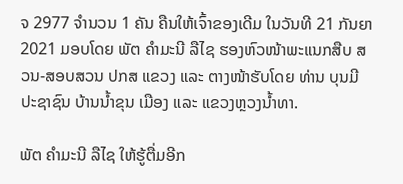ຈ 2977 ຈໍານວນ 1 ຄັນ ຄືນໃຫ້ເຈົ້າຂອງເດີມ ໃນວັນທີ 21 ກັນຍາ 2021 ມອບໂດຍ ພັຕ ຄຳມະນີ ລືໄຊ ຮອງຫົວໜ້າພະແນກສືບ ສວນ-ສອບສວນ ປກສ ແຂວງ ແລະ ຕາງໜ້າຮັບໂດຍ ທ່ານ ບຸນມີ ປະຊາຊົນ ບ້ານນໍ້າຂຸນ ເມືອງ ແລະ ແຂວງຫຼວງນໍ້າທາ.

ພັຕ ຄຳມະນີ ລືໄຊ ໃຫ້ຮູ້ຕື່ມອີກ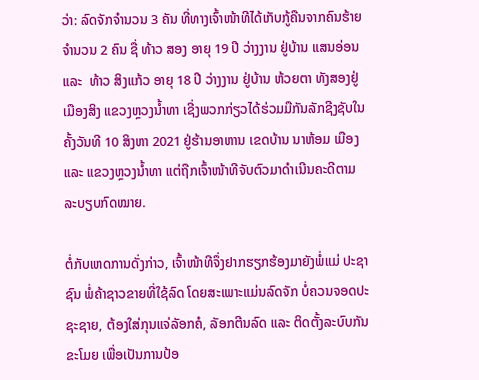ວ່າ: ລົດຈັກຈໍານວນ 3 ຄັນ ທີ່ທາງເຈົ້າໜ້າທີໄດ້ເກັບກູ້ຄືນຈາກຄົນຮ້າຍ ຈຳນວນ 2 ຄົນ ຊື່ ທ້າວ ສອງ ອາຍຸ 19 ປີ ວ່າງງານ ຢູ່ບ້ານ ແສນອ່ອນ  ແລະ  ທ້າວ ສິງແກ້ວ ອາຍຸ 18 ປີ ວ່າງງານ ຢູ່ບ້ານ ຫ້ວຍຕາ ທັງສອງຢູ່ ເມືອງສິງ ແຂວງຫຼວງນໍ້າທາ ເຊີ່ງພວກກ່ຽວໄດ້ຮ່ວມມືກັນລັກຊີງຊັບໃນຄັ້ງວັນທີ 10 ສິງຫາ 2021 ຢູ່ຮ້ານອາຫານ ເຂດບ້ານ ນາຫ້ອມ ເມືອງ ແລະ ແຂວງຫຼວງນໍ້າທາ ແຕ່ຖືກເຈົ້າໜ້າທີຈັບຕົວມາດໍາເນີນຄະດີຕາມລະບຽບກົດໝາຍ.

ຕໍ່ກັບເຫດການດັ່ງກ່າວ, ເຈົ້າໜ້າທີຈຶ່ງຢາກຮຽກຮ້ອງມາຍັງພໍ່ແມ່ ປະຊາຊົນ ພໍ່ຄ້າຊາວຂາຍທີ່ໃຊ້ລົດ ໂດຍສະເພາະແມ່ນລົດຈັກ ບໍ່ຄວນຈອດປະຊະຊາຍ, ຕ້ອງໃສ່ກຸນແຈ່ລັອກຄໍ, ລັອກຕີນລົດ ແລະ ຕິດຕັ້ງລະບົບກັນຂະໂມຍ ເພື່ອເປັນການປ້ອ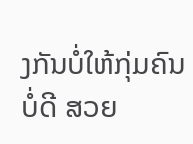ງກັນບໍ່ໃຫ້ກຸ່ມຄົນບໍ່ດີ ສວຍ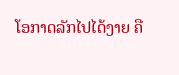ໂອກາດລັກໄປໄດ້ງາຍ ຄື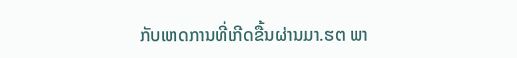ກັບເຫດການທີ່ເກີດຂື້ນຜ່ານມາ.ຮຕ ພາ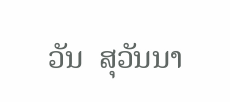ວັນ  ສຸວັນນາ